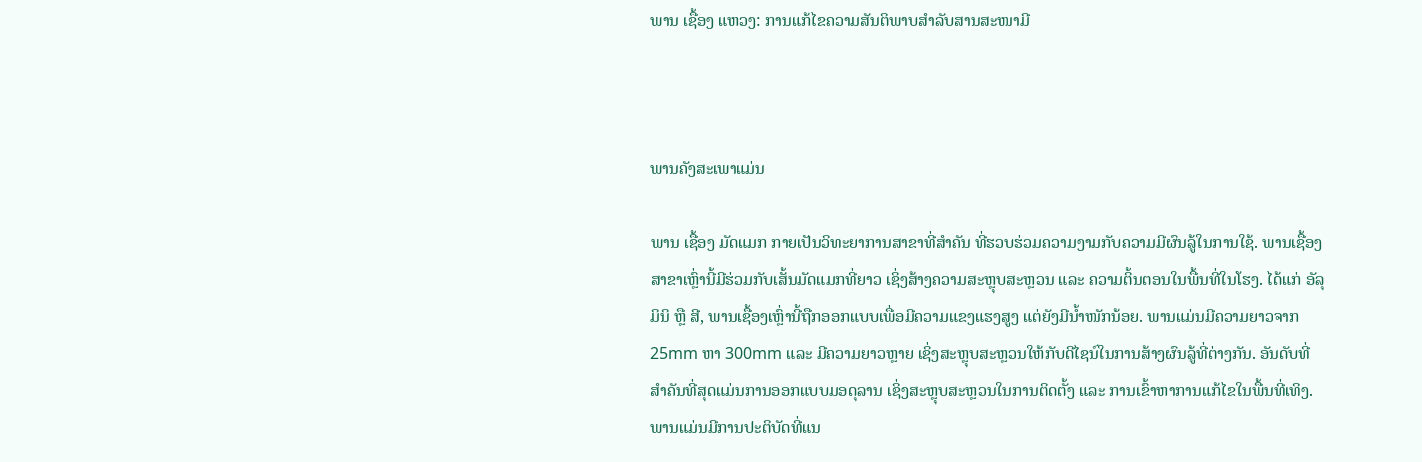ພານ ເຊື້ອງ ແຫວງ: ການແກ້ໄຂຄວາມສັນຕິພາບສຳລັບສານສະໜາມີ



ພານຄັງສະເພາແມ່ນ

ພານ ເຊື້ອງ ມັດແມກ ກາຍເປັນວິທະຍາການສາຂາທີ່ສຳຄັນ ທີ່ຮວບຮ່ວມຄວາມງາມກັບຄວາມມີຜົນລູ້ໃນການໃຊ້. ພານເຊື້ອງສາຂາເຫຼົ່ານີ້ມີຮ່ວມກັບເສັ້ນມັດແມກທີ່ຍາວ ເຊິ່ງສ້າງຄວາມສະຫຼຸບສະຫຼວນ ແລະ ຄວາມຕິ້ນຕອນໃນພື້ນທີ່ໃນໂຮງ. ໄດ້ແກ່ ອັລຸມິນິ ຫຼື ສີ, ພານເຊື້ອງເຫຼົ່ານີ້ຖືກອອກແບບເພື່ອມີຄວາມແຂງແຮງສູງ ແຕ່ຍັງມີນ້ຳໜັກນ້ອຍ. ພານແມ່ນມີຄວາມຍາວຈາກ 25mm ຫາ 300mm ແລະ ມີຄວາມຍາວຫຼາຍ ເຊິ່ງສະຫຼຸບສະຫຼວນໃຫ້ກັບດີໄຊນ໌ໃນການສ້າງຜົນລູ້ທີ່ຕ່າງກັນ. ອັນດັບທີ່ສຳຄັນທີ່ສຸດແມ່ນການອອກແບບມອດຸລານ ເຊິ່ງສະຫຼຸບສະຫຼວນໃນການຕິດຕັ້ງ ແລະ ການເຂົ້າຫາການແກ້ໄຂໃນພື້ນທີ່ເທິງ. ພານແມ່ນມີການປະຕິບັດທີ່ແນ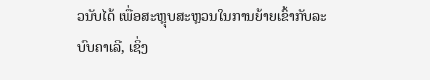ວນັບໄດ້ ເພື່ອສະຫຼຸບສະຫຼວນໃນການຍ້າຍເຂົ້າກັບລະບົບຄາເລີ, ເຊິ່ງ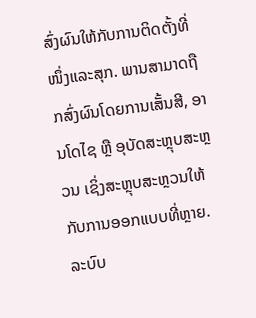ສົ່ງຜົນໃຫ້ກັບການຕິດຕັ້ງທີ່ໜຶ່ງແລະສຸກ. ພານສາມາດຖືກສົ່ງຜົນໂດຍການເສັ້ນສີ, ອານໂດໄຊ ຫຼື ອຸບັດສະຫຼຸບສະຫຼວນ ເຊິ່ງສະຫຼຸບສະຫຼວນໃຫ້ກັບການອອກແບບທີ່ຫຼາຍ. ລະບົບ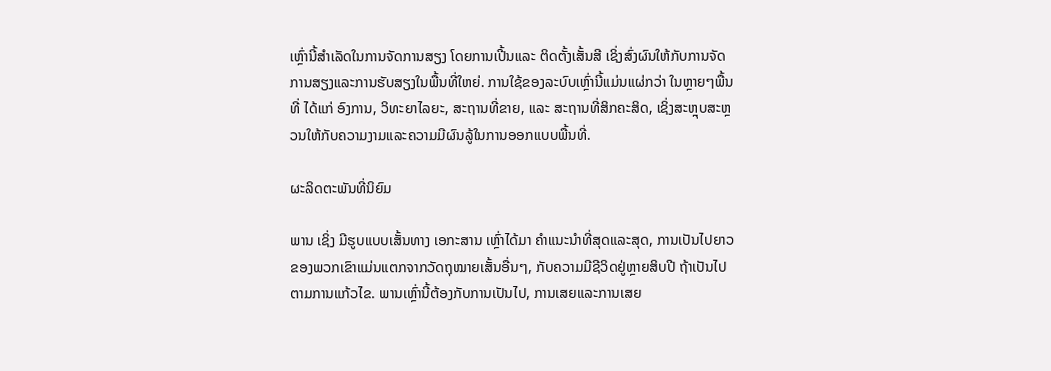ເຫຼົ່ານີ້ສຳເລັດໃນການຈັດການສຽງ ໂດຍການເປີ້ນແລະ ຕິດຕັ້ງເສັ້ນສີ ເຊິ່ງສົ່ງຜົນໃຫ້ກັບການຈັດການສຽງແລະການຮັບສຽງໃນພື້ນທີ່ໃຫຍ່. ການໃຊ້ຂອງລະບົບເຫຼົ່ານີ້ແມ່ນແຜ່ກວ່າ ໃນຫຼາຍໆພື້ນທີ່ ໄດ້ແກ່ ອົງການ, ວິທະຍາໄລຍະ, ສະຖານທີ່ຂາຍ, ແລະ ສະຖານທີ່ສິກຄະສິດ, ເຊິ່ງສະຫຼຸບສະຫຼວນໃຫ້ກັບຄວາມງາມແລະຄວາມມີຜົນລູ້ໃນການອອກແບບພື້ນທີ່.

ຜະລິດຕະພັນທີ່ນິຍົມ

ພານ ເຊິ່ງ ມີຮູບແບບເສັ້ນທາງ ເອກະສານ ເຫຼົ່າໄດ້ມາ ຄຳແນະນຳທີ່ສຸດແລະສຸດ, ການເປັນໄປຍາວຂອງພວກເຂົາແມ່ນແຕກຈາກວັດຖຸໝາຍເສັ້ນອື່ນໆ, ກັບຄວາມມີຊີວິດຢູ່ຫຼາຍສິບປີ ຖ້າເປັນໄປຕາມການແກ້ວໄຂ. ພານເຫຼົ່ານີ້ຕ້ອງກັບການເປັນໄປ, ການເສຍແລະການເສຍ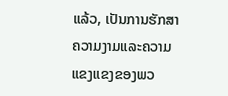ແລ້ວ, ເປັນການຮັກສາຄວາມງາມແລະຄວາມແຂງແຂງຂອງພວ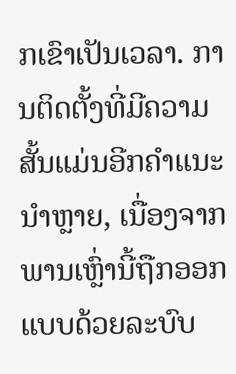ກເຂົາເປັນເວລາ. ການຕິດຕັ້ງທີ່ມີຄວາມສັ້ນແມ່ນອີກຄຳແນະນຳຫຼາຍ, ເນື່ອງຈາກພານເຫຼົ່ານີ້ຖືກອອກແບບດ້ວຍລະບົບ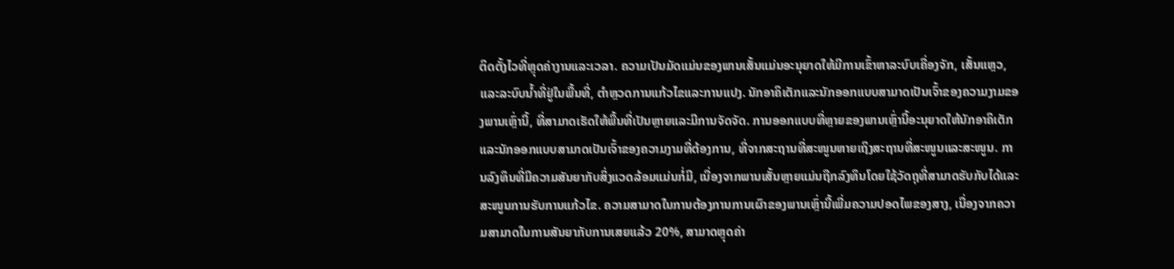ຕິດຕັ້ງໄວທີ່ຫຼຸດຄ່າງານແລະເວລາ. ຄວາມເປັນມັດແມ່ນຂອງພານເສັ້ນແມ່ນອະນຸຍາດໃຫ້ມີການເຂົ້າຫາລະບົບເຄື່ອງຈັກ, ເສັ້ນແຫຼວ, ແລະລະບົບນໍ້າທີ່ຢູ່ໃນພື້ນທີ່, ຕຳຫຼວດການແກ້ວໄຂແລະການແປງ. ນັກອາຄິເຕັກແລະນັກອອກແບບສາມາດເປັນເຈົ້າຂອງຄວາມງາມຂອງພານເຫຼົ່ານີ້, ທີ່ສາມາດເຮັດໃຫ້ພື້ນທີ່ເປັນຫຼາຍແລະມີການຈັດຈັດ. ການອອກແບບທີ່ຫຼາຍຂອງພານເຫຼົ່ານີ້ອະນຸຍາດໃຫ້ນັກອາຄິເຕັກແລະນັກອອກແບບສາມາດເປັນເຈົ້າຂອງຄວາມງາມທີ່ຕ້ອງການ, ທີ່ຈາກສະຖານທີ່ສະໜູນຫາຍເຖິງສະຖານທີ່ສະໜູນແລະສະໜູນ. ການລົງທຶນທີ່ມີຄວາມສັນຍາກັບສິ່ງແວດລ້ອມແມ່ນກໍ່ມີ, ເນື່ອງຈາກພານເສັ້ນຫຼາຍແມ່ນຖືກລົງທຶນໂດຍໃຊ້ວັດຖຸທີ່ສາມາດຮັບກັບໄດ້ແລະສະໜູນການຮັບການແກ້ວໄຂ. ຄວາມສາມາດໃນການຕ້ອງການການເຜົາຂອງພານເຫຼົ່ານີ້ເພີ່ມຄວາມປອດໄພຂອງສາງ, ເນື່ອງຈາກຄວາມສາມາດໃນການສັນຍາກັບການເສຍແລ້ວ 20%, ສາມາດຫຼຸດຄ່າ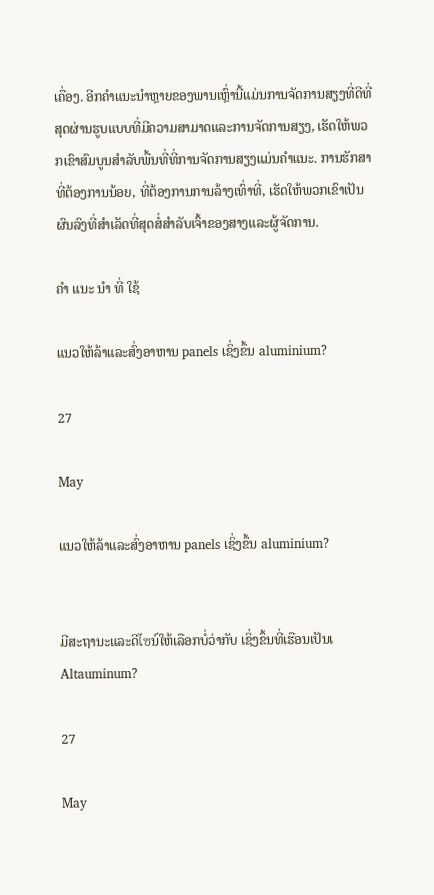ເຄື່ອງ. ອີກຄຳແນະນຳຫຼາຍຂອງພານເຫຼົ່ານີ້ແມ່ນການຈັດການສຽງທີ່ດີທີ່ສຸດຜ່ານຮູບແບບທີ່ມີຄວາມສາມາດແລະການຈັດການສຽງ, ເຮັດໃຫ້ພວກເຂົາສົມບູນສຳລັບພື້ນທີ່ທີ່ການຈັດການສຽງແມ່ນຄຳແນະ. ການຮັກສາທີ່ຕ້ອງການນ້ອຍ, ທີ່ຕ້ອງການການລ້າງເທົ່າທີ່, ເຮັດໃຫ້ພວກເຂົາເປັນຜົນລົງທີ່ສຳເລັດທີ່ສຸດສໍ່ສຳລັບເຈົ້າຂອງສາງແລະຜູ້ຈັດການ.

ຄໍາ ແນະ ນໍາ ທີ່ ໃຊ້

ແນວໃຫ້ລ້າແລະສົ່ງອາຫານ panels ເຊິ່ງຂຶ້ນ aluminium?

27

May

ແນວໃຫ້ລ້າແລະສົ່ງອາຫານ panels ເຊິ່ງຂຶ້ນ aluminium?


ມີສະຖານະແລະດີไซນ໌ໃຫ້ເລືອກບໍ່ວ່າກັບ ເຊິ່ງຂຶ້ນທີ່ເຮືອນເປັນເ Altauminum?

27

May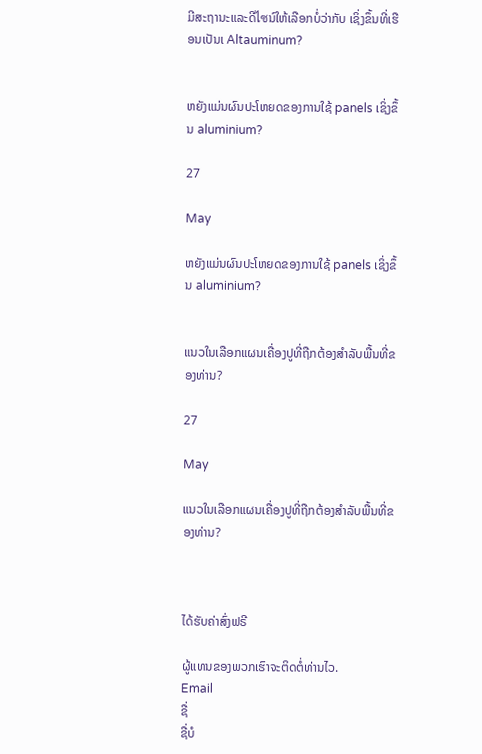ມີສະຖານະແລະດີไซນ໌ໃຫ້ເລືອກບໍ່ວ່າກັບ ເຊິ່ງຂຶ້ນທີ່ເຮືອນເປັນເ Altauminum?


ຫຍັງແມ່ນຜົນປະໂຫຍດຂອງການໃຊ້ panels ເຊິ່ງຂຶ້ນ aluminium?

27

May

ຫຍັງແມ່ນຜົນປະໂຫຍດຂອງການໃຊ້ panels ເຊິ່ງຂຶ້ນ aluminium?


ແນວໃນເລືອກແຜນເຄື່ອງປູທີ່ຖືກຕ້ອງສຳລັບພື້ນທີ່ຂອງທ່ານ?

27

May

ແນວໃນເລືອກແຜນເຄື່ອງປູທີ່ຖືກຕ້ອງສຳລັບພື້ນທີ່ຂອງທ່ານ?



ໄດ້ຮັບຄ່າສົ່ງຟຣີ

ຜູ້ແທນຂອງພວກເຮົາຈະຕິດຕໍ່ທ່ານໄວ.
Email
ຊື່
ຊື່ບໍ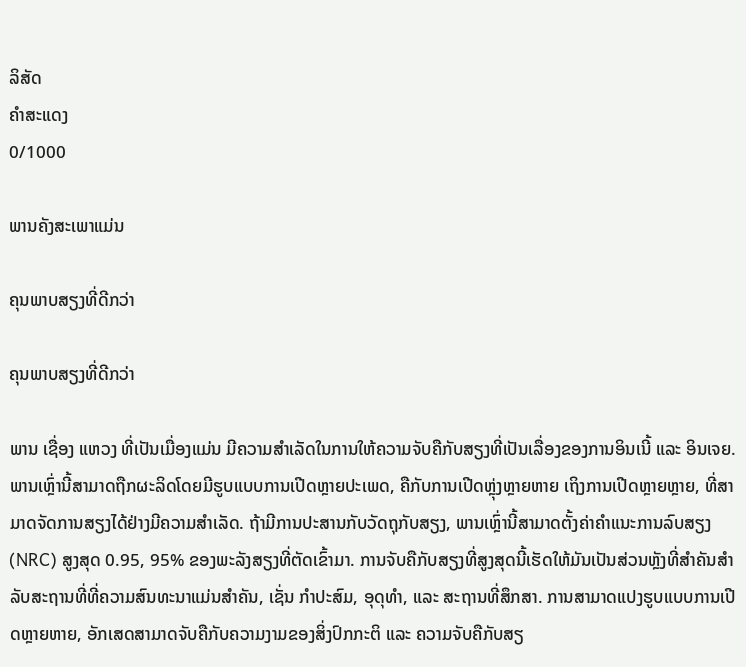ລິສັດ
ຄຳສະແດງ
0/1000

ພານຄັງສະເພາແມ່ນ

ຄຸນພາບສຽງທີ່ດີກວ່າ

ຄຸນພາບສຽງທີ່ດີກວ່າ

ພານ ເຊື່ອງ ແຫວງ ທີ່ເປັນເມື່ອງແມ່ນ ມີຄວາມສຳເລັດໃນການໃຫ້ຄວາມຈັບຄືກັບສຽງທີ່ເປັນເລື່ອງຂອງການອິນເນີ້ ແລະ ອິນເຈຍ. ພານເຫຼົ່ານີ້ສາມາດຖືກຜະລິດໂດຍມີຮູບແບບການເປີດຫຼາຍປະເພດ, ຄືກັບການເປີດຫຼຸ່ງຫຼາຍຫາຍ ເຖິງການເປີດຫຼາຍຫຼາຍ, ທີ່ສາມາດຈັດການສຽງໄດ້ຢ່າງມີຄວາມສຳເລັດ. ຖ້າມີການປະສານກັບວັດຖຸກັບສຽງ, ພານເຫຼົ່ານີ້ສາມາດຕັ້ງຄ່າຄຳແນະການລົບສຽງ (NRC) ສູງສຸດ 0.95, 95% ຂອງພະລັງສຽງທີ່ຕັດເຂົ້າມາ. ການຈັບຄືກັບສຽງທີ່ສູງສຸດນີ້ເຮັດໃຫ້ມັນເປັນສ່ວນຫຼັງທີ່ສຳຄັນສຳລັບສະຖານທີ່ທີ່ຄວາມສົນທະນາແມ່ນສຳຄັນ, ເຊັ່ນ ກຳປະສົມ, ອຸດຸທຳ, ແລະ ສະຖານທີ່ສຶກສາ. ການສາມາດແປງຮູບແບບການເປີດຫຼາຍຫາຍ, ອັກເສດສາມາດຈັບຄືກັບຄວາມງາມຂອງສິ່ງປົກກະຕິ ແລະ ຄວາມຈັບຄືກັບສຽ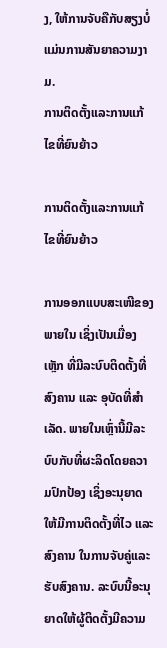ງ, ໃຫ້ການຈັບຄືກັບສຽງບໍ່ແມ່ນການສັນຍາຄວາມງາມ.
ການຕິດຕັ້ງແລະການແກ້ໄຂທີ່ຍົນຍ້າວ

ການຕິດຕັ້ງແລະການແກ້ໄຂທີ່ຍົນຍ້າວ

ການອອກແບບສະເໜີຂອງພາຍໃນ ເຊິ່ງເປັນເມື່ອງເຫຼັກ ທີ່ມີລະບົບຕິດຕັ້ງທີ່ສົງຄານ ແລະ ອຸບັດທີ່ສຳເລັດ. ພາຍໃນເຫຼົ່ານີ້ມີລະບົບກັບທີ່ຜະລິດໂດຍຄວາມປົກປ້ອງ ເຊິ່ງອະນຸຍາດໃຫ້ມີການຕິດຕັ້ງທີ່ໄວ ແລະ ສົງຄານ ໃນການຈັບຄູ່ແລະຮັບສົງຄານ. ລະບົບນີ້ອະນຸຍາດໃຫ້ຜູ້ຕິດຕັ້ງມີຄວາມ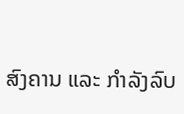ສົງຄານ ແລະ ກຳລັງລົບ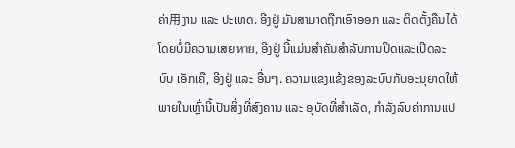ຄ່າ用ງານ ແລະ ປະເທດ. ອີງຢູ່ ມັນສາມາດຖືກເອົາອອກ ແລະ ຕິດຕັ້ງຄືນໄດ້ໂດຍບໍ່ມີຄວາມເສຍหาย, ອີງຢູ່ ນີ້ແມ່ນສຳຄັນສຳລັບການປິດແລະເປີດລະບົບ ເອັກເຄື, ອີງຢູ່ ແລະ ອື່ນໆ. ຄວາມແຂງແຂ້ງຂອງລະບົບກັບອະນຸຍາດໃຫ້ພາຍໃນເຫຼົ່ານີ້ເປັນສິ່ງທີ່ສົງຄານ ແລະ ອຸບັດທີ່ສຳເລັດ, ກຳລັງລົບຄ່າການແປ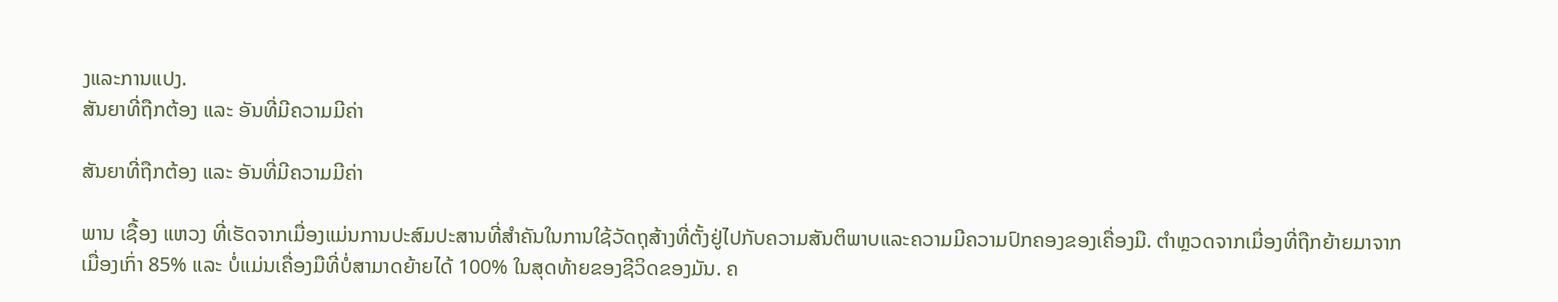ງແລະການແປງ.
ສັນຍາທີ່ຖືກຕ້ອງ ແລະ ອັນທີ່ມີຄວາມມີຄ່າ

ສັນຍາທີ່ຖືກຕ້ອງ ແລະ ອັນທີ່ມີຄວາມມີຄ່າ

ພານ ເຊື້ອງ ແຫວງ ທີ່ເຮັດຈາກເມື່ອງແມ່ນການປະສົມປະສານທີ່ສຳຄັນໃນການໃຊ້ວັດຖຸສ້າງທີ່ຕັ້ງຢູ່ໄປກັບຄວາມສັນຕິພາບແລະຄວາມມີຄວາມປົກຄອງຂອງເຄື່ອງມື. ຕຳຫຼວດຈາກເມື່ອງທີ່ຖືກຍ້າຍມາຈາກເມື່ອງເກົ່າ 85% ແລະ ບໍ່ແມ່ນເຄື່ອງມືທີ່ບໍ່ສາມາດຍ້າຍໄດ້ 100% ໃນສຸດທ້າຍຂອງຊີວິດຂອງມັນ. ຄ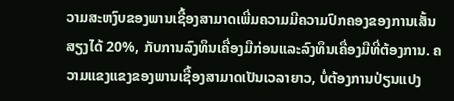ວາມສະຫງົບຂອງພານເຊື້ອງສາມາດເພີ່ມຄວາມມີຄວາມປົກຄອງຂອງການເສັ້ນສຽງໄດ້ 20%, ກັບການລົງທຶນເຄື່ອງມືກ່ອນແລະລົງທຶນເຄື່ອງມືທີ່ຕ້ອງການ. ຄວາມແຂງແຂງຂອງພານເຊື້ອງສາມາດເປັນເວລາຍາວ, ບໍ່ຕ້ອງການປ່ຽນແປງ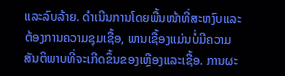ແລະລົບລ້າຍ. ດຳເນີນການໂດຍພື້ນໜ້າທີ່ສະຫງົບແລະຕ້ອງການຄວາມຊຸມເຊື້ອ, ພານເຊື້ອງແມ່ນບໍ່ມີຄວາມສັນຕິພາບທີ່ຈະເກີດຂຶ້ນຂອງເຫຼືອງແລະເຊື້ອ. ການຜະ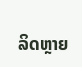ລິດຫຼາຍ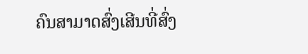ຄົນສາມາດສົ່ງເສີນທີ່ສົ່ງ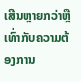ເສີນຫຼາຍກວ່າຫຼືເທົ່າກັບຄວາມຕ້ອງການ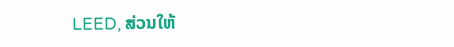LEED, ສ່ວນໃຫ້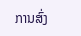ການສົ່ງ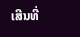ເສີນທີ່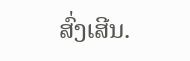ສົ່ງເສີນ.